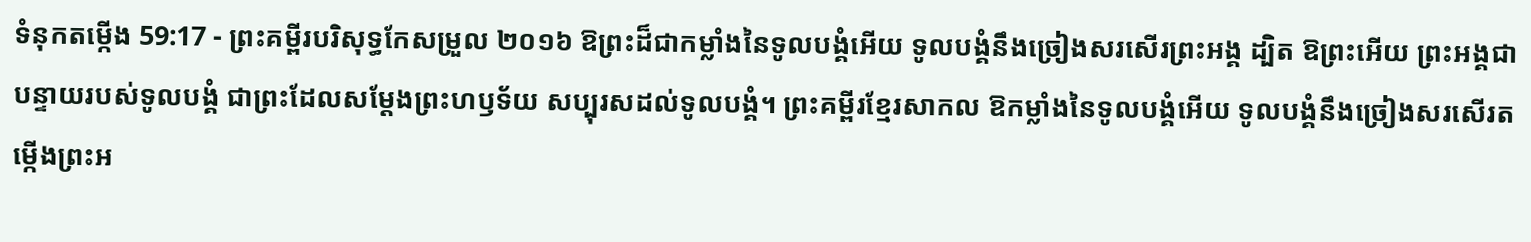ទំនុកតម្កើង 59:17 - ព្រះគម្ពីរបរិសុទ្ធកែសម្រួល ២០១៦ ឱព្រះដ៏ជាកម្លាំងនៃទូលបង្គំអើយ ទូលបង្គំនឹងច្រៀងសរសើរព្រះអង្គ ដ្បិត ឱព្រះអើយ ព្រះអង្គជាបន្ទាយរបស់ទូលបង្គំ ជាព្រះដែលសម្ដែងព្រះហឫទ័យ សប្បុរសដល់ទូលបង្គំ។ ព្រះគម្ពីរខ្មែរសាកល ឱកម្លាំងនៃទូលបង្គំអើយ ទូលបង្គំនឹងច្រៀងសរសើរតម្កើងព្រះអ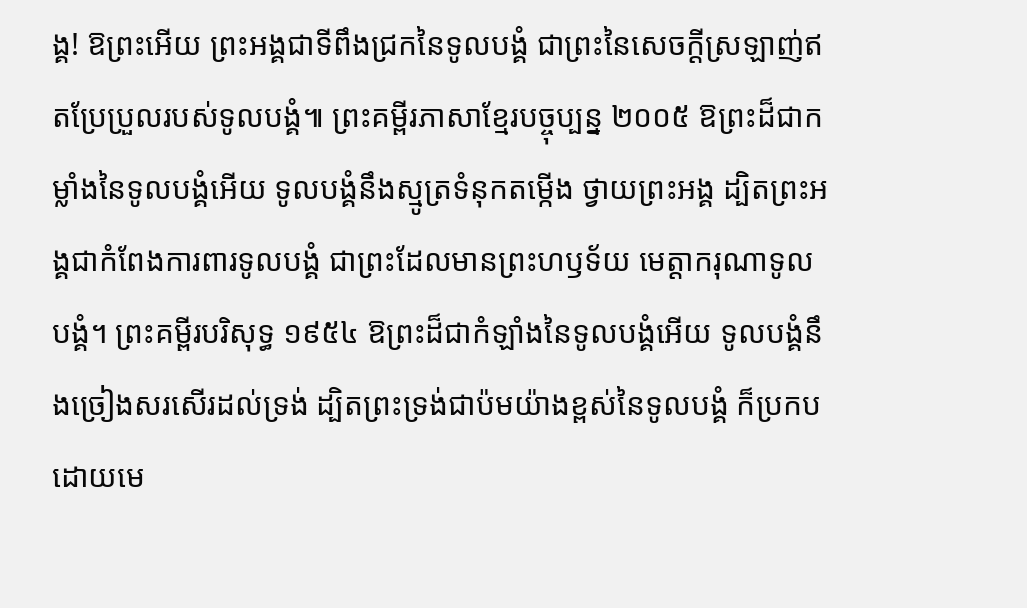ង្គ! ឱព្រះអើយ ព្រះអង្គជាទីពឹងជ្រកនៃទូលបង្គំ ជាព្រះនៃសេចក្ដីស្រឡាញ់ឥតប្រែប្រួលរបស់ទូលបង្គំ៕ ព្រះគម្ពីរភាសាខ្មែរបច្ចុប្បន្ន ២០០៥ ឱព្រះដ៏ជាកម្លាំងនៃទូលបង្គំអើយ ទូលបង្គំនឹងស្មូត្រទំនុកតម្កើង ថ្វាយព្រះអង្គ ដ្បិតព្រះអង្គជាកំពែងការពារទូលបង្គំ ជាព្រះដែលមានព្រះហឫទ័យ មេត្តាករុណាទូលបង្គំ។ ព្រះគម្ពីរបរិសុទ្ធ ១៩៥៤ ឱព្រះដ៏ជាកំឡាំងនៃទូលបង្គំអើយ ទូលបង្គំនឹងច្រៀងសរសើរដល់ទ្រង់ ដ្បិតព្រះទ្រង់ជាប៉មយ៉ាងខ្ពស់នៃទូលបង្គំ ក៏ប្រកបដោយមេ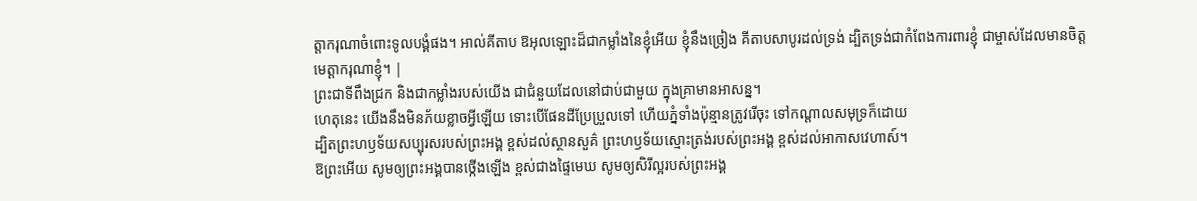ត្តាករុណាចំពោះទូលបង្គំផង។ អាល់គីតាប ឱអុលឡោះដ៏ជាកម្លាំងនៃខ្ញុំអើយ ខ្ញុំនឹងច្រៀង គីតាបសាបូរដល់ទ្រង់ ដ្បិតទ្រង់ជាកំពែងការពារខ្ញុំ ជាម្ចាស់ដែលមានចិត្ត មេត្តាករុណាខ្ញុំ។ |
ព្រះជាទីពឹងជ្រក និងជាកម្លាំងរបស់យើង ជាជំនួយដែលនៅជាប់ជាមួយ ក្នុងគ្រាមានអាសន្ន។
ហេតុនេះ យើងនឹងមិនភ័យខ្លាចអ្វីឡើយ ទោះបើផែនដីប្រែប្រួលទៅ ហើយភ្នំទាំងប៉ុន្មានត្រូវរើចុះ ទៅកណ្ដាលសមុទ្រក៏ដោយ
ដ្បិតព្រះហឫទ័យសប្បុរសរបស់ព្រះអង្គ ខ្ពស់ដល់ស្ថានសួគ៌ ព្រះហឫទ័យស្មោះត្រង់របស់ព្រះអង្គ ខ្ពស់ដល់អាកាសវេហាស៍។
ឱព្រះអើយ សូមឲ្យព្រះអង្គបានថ្កើងឡើង ខ្ពស់ជាងផ្ទៃមេឃ សូមឲ្យសិរីល្អរបស់ព្រះអង្គ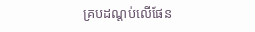គ្របដណ្ដប់លើផែន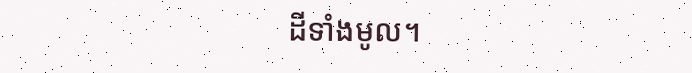ដីទាំងមូល។